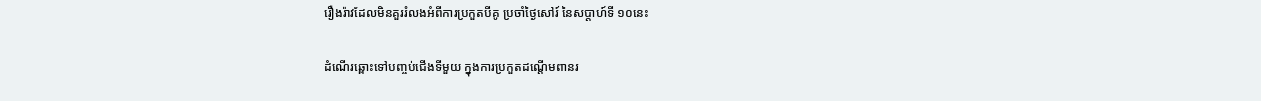រឿងរ៉ាវដែលមិនគួររំលងអំពីការប្រកួតបីគូ ប្រចាំថ្ងៃសៅរ៍ នៃសប្តាហ៍ទី ១០នេះ

ដំណើរឆ្ពោះទៅបញ្ចប់ជើងទីមួយ ក្នុងការប្រកួតដណ្តើមពានរ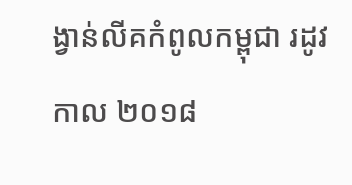ង្វាន់លីគកំពូលកម្ពុជា រដូវកាល ២០១៨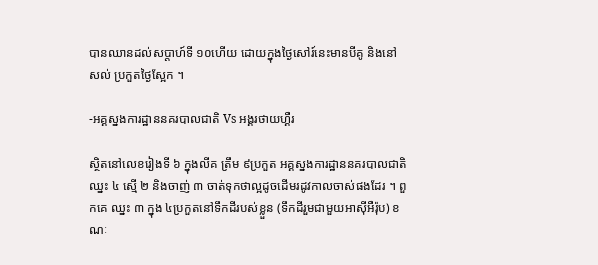បានឈានដល់សប្តាហ៍ទី ១០ហើយ ដោយក្នុងថ្ងៃសៅរ៍នេះមានបីគូ និងនៅសល់ ប្រកួតថ្ងៃស្អែក ។

-អគ្គស្នងការដ្ឋាននគរបាលជាតិ Vs អង្គរថាយហ្គឺរ

ស្ថិតនៅលេខរៀងទី ៦ ក្នុងលីគ ត្រឹម ៩ប្រកួត អគ្គស្នងការដ្ឋាននគរបាលជាតិ ឈ្នះ ៤ ស្មើ ២ និងចាញ់ ៣ ចាត់ទុកថាល្អដូចដើមរដូវកាលចាស់ផងដែរ ។ ពួកគេ ឈ្នះ ៣ ក្នុង ៤ប្រកួតនៅទឹកដីរបស់ខ្លួន (ទឹកដីរួមជាមួយអាស៊ីអឺរ៉ុប) ខណៈ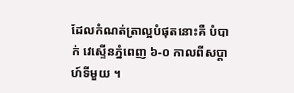ដែលកំណត់ត្រាល្អបំផុតនោះគឺ បំបាក់ វេស្ទើនភ្នំពេញ ៦-០ កាលពីសប្តាហ៍ទីមួយ ។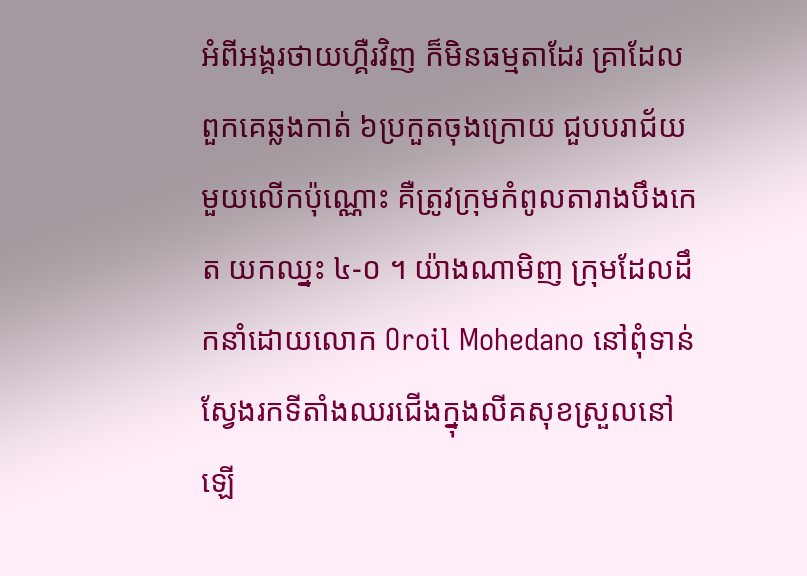អំពីអង្គរថាយហ្គឺរវិញ ក៏មិនធម្មតាដែរ គ្រាដែលពួកគេឆ្លងកាត់ ៦ប្រកួតចុងក្រោយ ជួបបរាជ័យមួយលើកប៉ុណ្ណោះ គឺត្រូវក្រុមកំពូលតារាងបឹងកេត យកឈ្នះ ៤-០ ។ យ៉ាងណាមិញ ក្រុមដែលដឹកនាំដោយលោក Oroil Mohedano នៅពុំទាន់ស្វែងរកទីតាំងឈរជើងក្នុងលីគសុខស្រួលនៅឡើ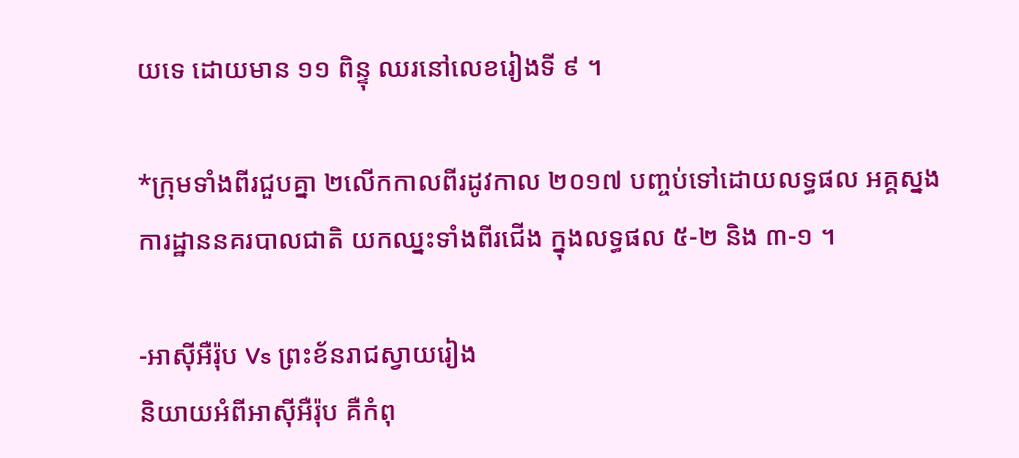យទេ ដោយមាន ១១ ពិន្ទុ ឈរនៅលេខរៀងទី ៩ ។

*ក្រុមទាំងពីរជួបគ្នា ២លើកកាលពីរដូវកាល ២០១៧ បញ្ចប់ទៅដោយលទ្ធផល អគ្គស្នងការដ្ឋាននគរបាលជាតិ យកឈ្នះទាំងពីរជើង ក្នុងលទ្ធផល ៥-២ និង ៣-១ ។

-អាស៊ីអឺរ៉ុប Vs ព្រះខ័នរាជស្វាយរៀង
និយាយអំពីអាស៊ីអឺរ៉ុប គឺកំពុ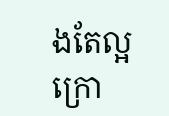ងតែល្អក្រោ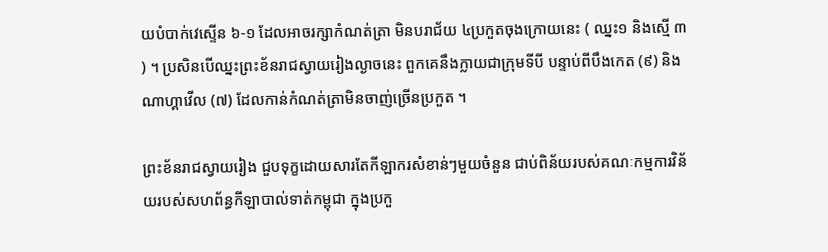យបំបាក់វេស្ទើន ៦-១ ដែលអាចរក្សាកំណត់ត្រា មិនបរាជ័យ ៤ប្រកួតចុងក្រោយនេះ ( ឈ្នះ១ និងស្មើ ៣ ) ។ ប្រសិនបើឈ្នះព្រះខ័នរាជស្វាយរៀងល្ងាចនេះ ពួកគេនឹងក្លាយជាក្រុមទីបី បន្ទាប់ពីបឹងកេត (៩) និងណាហ្គាវើល (៧) ដែលកាន់កំណត់ត្រាមិនចាញ់ច្រើនប្រកួត ។

ព្រះខ័នរាជស្វាយរៀង ជួបទុក្ខដោយសារតែកីឡាករសំខាន់ៗមួយចំនួន ជាប់ពិន័យរបស់គណៈកម្មការវិន័យរបស់សហព័ន្ធកីឡាបាល់ទាត់កម្ពុជា ក្នុងប្រកួ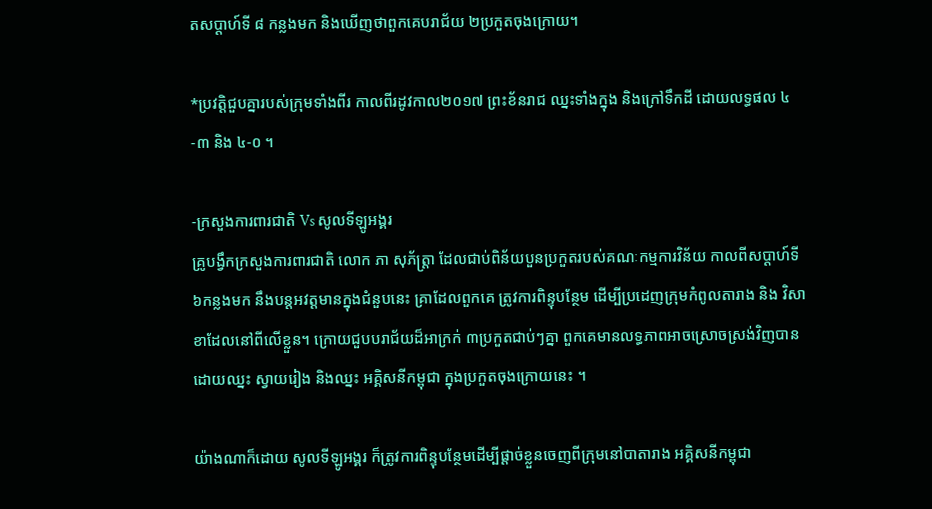តសប្តាហ៍ទី ៨ កន្លងមក និងឃើញថាពួកគេបរាជ័យ ២ប្រកួតចុងក្រោយ។

*ប្រវត្តិជួបគ្នារបស់ក្រុមទាំងពីរ កាលពីរដូវកាល២០១៧ ព្រះខ័នរាជ ឈ្នះទាំងក្នុង និងក្រៅទឹកដី ដោយលទ្ធផល ៤-៣ និង ៤-០ ។

-ក្រសួងការពារជាតិ Vs សូលទីឡូអង្គរ
គ្រូបង្វឹកក្រសួងការពារជាតិ លោក ភា សុភ័ត្រ្តា ដែលជាប់ពិន័យបួនប្រកួតរបស់គណៈកម្មការវិន័យ កាលពីសប្តាហ៍ទី ៦កន្លងមក នឹងបន្តអវត្តមានក្នុងជំនួបនេះ គ្រាដែលពួកគេ ត្រូវការពិន្ទុបន្ថែម ដើម្បីប្រដេញក្រុមកំពូលតារាង និង វិសាខាដែលនៅពីលើខ្លួន។ ក្រោយជួបបរាជ័យដ៏អាក្រក់ ៣ប្រកួតជាប់ៗគ្នា ពួកគេមានលទ្ធភាពអាចស្រោចស្រង់វិញបានដោយឈ្នះ ស្វាយរៀង និងឈ្នះ អគ្គិសនីកម្ពុជា ក្នុងប្រកួតចុងក្រោយនេះ ។

យ៉ាងណាក៏ដោយ សូលទីឡូអង្គរ ក៏ត្រូវការពិន្ទុបន្ថែមដើម្បីផ្តាច់ខ្លួនចេញពីក្រុមនៅបាតារាង អគ្គិសនីកម្ពុជា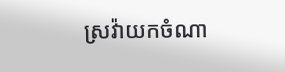ស្រវ៉ាយកចំណា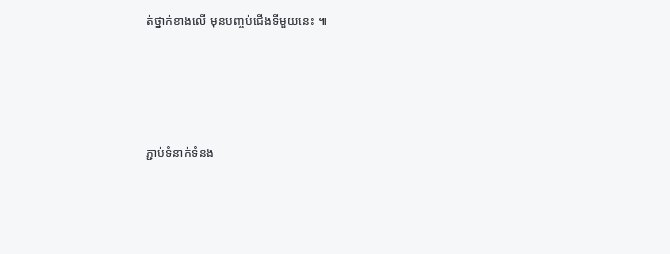ត់ថ្នាក់ខាងលើ មុនបញ្ចប់ជើងទីមួយនេះ ៕





ភ្ជាប់ទំនាក់ទំនង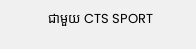ជាមួយ CTS SPORT